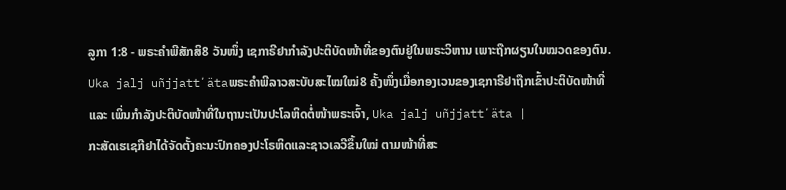ລູກາ 1:8 - ພຣະຄຳພີສັກສິ8 ວັນໜຶ່ງ ເຊກາຣີຢາກຳລັງປະຕິບັດໜ້າທີ່ຂອງຕົນຢູ່ໃນພຣະວິຫານ ເພາະຖືກຜຽນໃນໝວດຂອງຕົນ. Uka jalj uñjjattʼätaພຣະຄຳພີລາວສະບັບສະໄໝໃໝ່8 ຄັ້ງໜຶ່ງເມື່ອກອງເວນຂອງເຊກາຣີຢາຖືກເຂົ້າປະຕິບັດໜ້າທີ່ ແລະ ເພິ່ນກຳລັງປະຕິບັດໜ້າທີ່ໃນຖານະເປັນປະໂລຫິດຕໍ່ໜ້າພຣະເຈົ້າ, Uka jalj uñjjattʼäta |
ກະສັດເຮເຊກີຢາໄດ້ຈັດຕັ້ງຄະນະປົກຄອງປະໂຣຫິດແລະຊາວເລວີຂຶ້ນໃໝ່ ຕາມໜ້າທີ່ສະ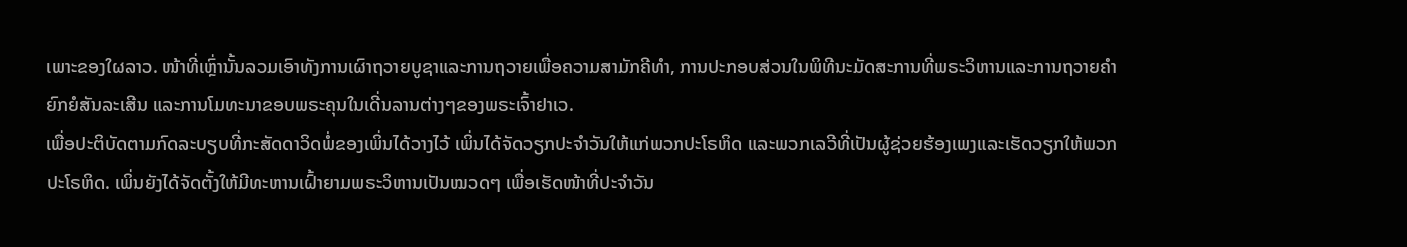ເພາະຂອງໃຜລາວ. ໜ້າທີ່ເຫຼົ່ານັ້ນລວມເອົາທັງການເຜົາຖວາຍບູຊາແລະການຖວາຍເພື່ອຄວາມສາມັກຄີທຳ, ການປະກອບສ່ວນໃນພິທີນະມັດສະການທີ່ພຣະວິຫານແລະການຖວາຍຄຳຍົກຍໍສັນລະເສີນ ແລະການໂມທະນາຂອບພຣະຄຸນໃນເດີ່ນລານຕ່າງໆຂອງພຣະເຈົ້າຢາເວ.
ເພື່ອປະຕິບັດຕາມກົດລະບຽບທີ່ກະສັດດາວິດພໍ່ຂອງເພິ່ນໄດ້ວາງໄວ້ ເພິ່ນໄດ້ຈັດວຽກປະຈຳວັນໃຫ້ແກ່ພວກປະໂຣຫິດ ແລະພວກເລວີທີ່ເປັນຜູ້ຊ່ວຍຮ້ອງເພງແລະເຮັດວຽກໃຫ້ພວກປະໂຣຫິດ. ເພິ່ນຍັງໄດ້ຈັດຕັ້ງໃຫ້ມີທະຫານເຝົ້າຍາມພຣະວິຫານເປັນໝວດໆ ເພື່ອເຮັດໜ້າທີ່ປະຈຳວັນ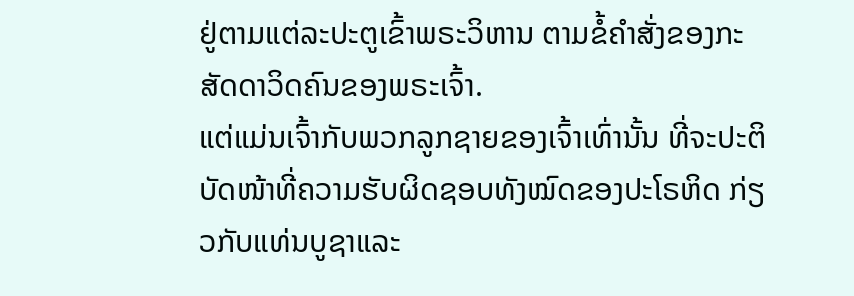ຢູ່ຕາມແຕ່ລະປະຕູເຂົ້າພຣະວິຫານ ຕາມຂໍ້ຄຳສັ່ງຂອງກະສັດດາວິດຄົນຂອງພຣະເຈົ້າ.
ແຕ່ແມ່ນເຈົ້າກັບພວກລູກຊາຍຂອງເຈົ້າເທົ່ານັ້ນ ທີ່ຈະປະຕິບັດໜ້າທີ່ຄວາມຮັບຜິດຊອບທັງໝົດຂອງປະໂຣຫິດ ກ່ຽວກັບແທ່ນບູຊາແລະ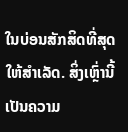ໃນບ່ອນສັກສິດທີ່ສຸດໃຫ້ສຳເລັດ. ສິ່ງເຫຼົ່ານີ້ເປັນຄວາມ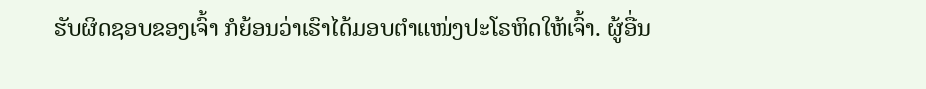ຮັບຜິດຊອບຂອງເຈົ້າ ກໍຍ້ອນວ່າເຮົາໄດ້ມອບຕຳແໜ່ງປະໂຣຫິດໃຫ້ເຈົ້າ. ຜູ້ອື່ນ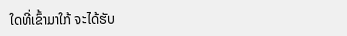ໃດທີ່ເຂົ້າມາໃກ້ ຈະໄດ້ຮັບ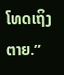ໂທດເຖິງຕາຍ.”